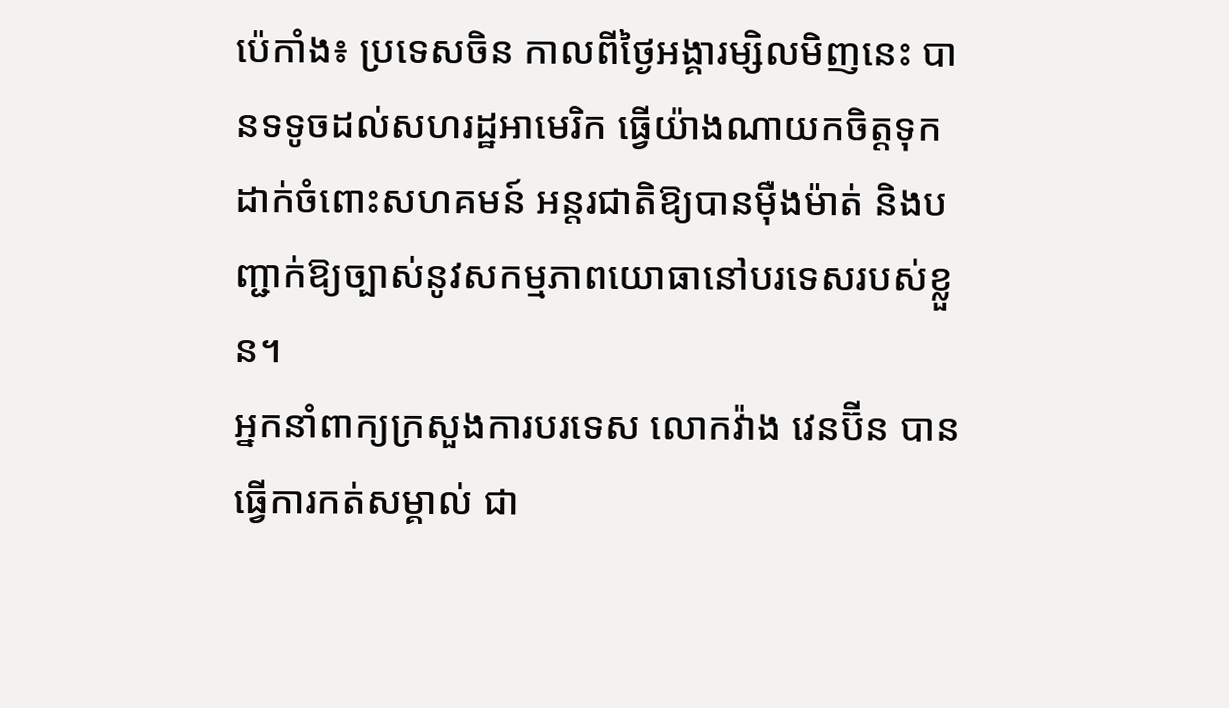ប៉េកាំង៖ ប្រទេសចិន កាលពីថ្ងៃអង្គារម្សិលមិញនេះ បានទទូចដល់សហរដ្ឋអាមេរិក ធ្វើយ៉ាងណាយកចិត្តទុកដាក់ចំពោះសហគមន៍ អន្តរជាតិឱ្យបានម៉ឺងម៉ាត់ និងបញ្ជាក់ឱ្យច្បាស់នូវសកម្មភាពយោធានៅបរទេសរបស់ខ្លួន។
អ្នកនាំពាក្យក្រសួងការបរទេស លោកវ៉ាង វេនប៊ីន បានធ្វើការកត់សម្គាល់ ជា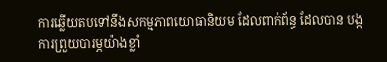ការឆ្លើយតបទៅនឹងសកម្មភាពយោធានិយម ដែលពាក់ព័ន្ធ ដែលបាន បង្កការព្រួយបារម្ភយ៉ាងខ្លាំ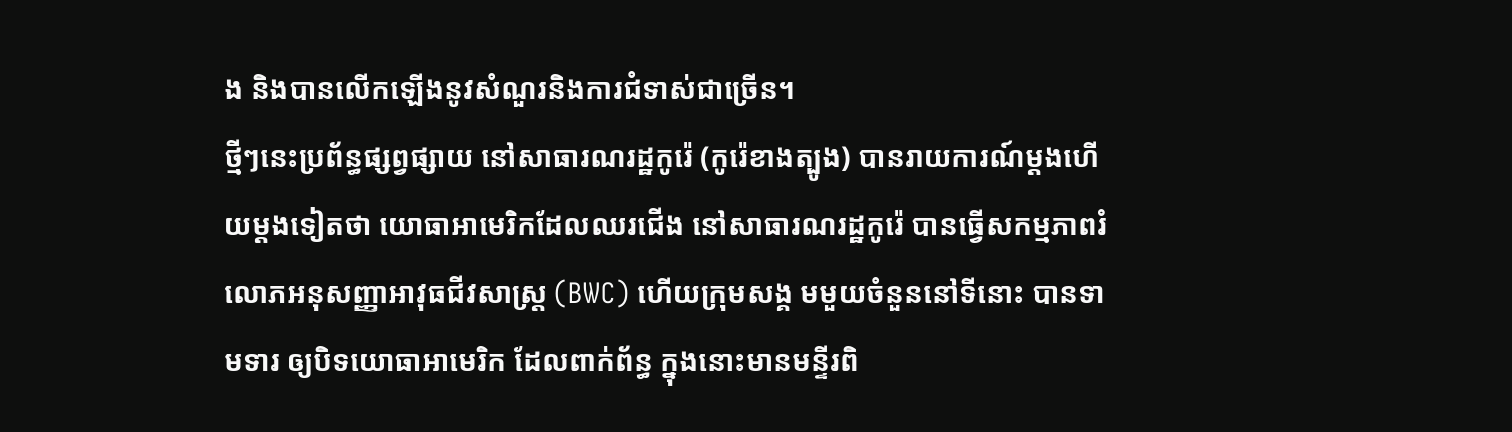ង និងបានលើកឡើងនូវសំណួរនិងការជំទាស់ជាច្រើន។
ថ្មីៗនេះប្រព័ន្ធផ្សព្វផ្សាយ នៅសាធារណរដ្ឋកូរ៉េ (កូរ៉េខាងត្បូង) បានរាយការណ៍ម្តងហើយម្តងទៀតថា យោធាអាមេរិកដែលឈរជើង នៅសាធារណរដ្ឋកូរ៉េ បានធ្វើសកម្មភាពរំលោភអនុសញ្ញាអាវុធជីវសាស្ត្រ (BWC) ហើយក្រុមសង្គ មមួយចំនួននៅទីនោះ បានទាមទារ ឲ្យបិទយោធាអាមេរិក ដែលពាក់ព័ន្ធ ក្នុងនោះមានមន្ទីរពិ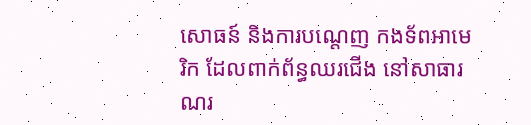សោធន៍ និងការបណ្តេញ កងទ័ពអាមេរិក ដែលពាក់ព័ន្ធឈរជើង នៅសាធារណរ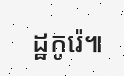ដ្ឋកូរ៉េ៕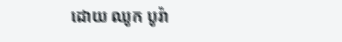ដោយ ឈូក បូរ៉ា